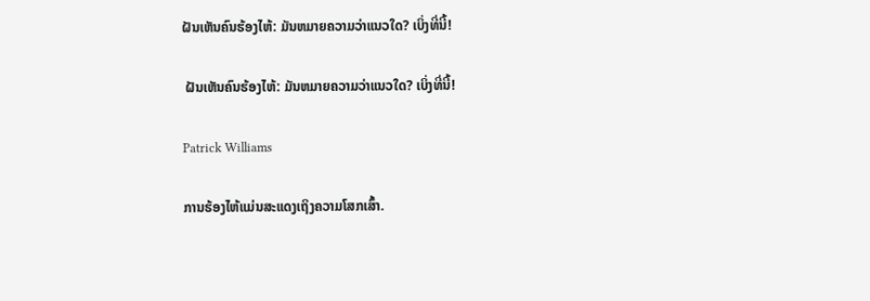ຝັນເຫັນຄົນຮ້ອງໄຫ້: ມັນຫມາຍຄວາມວ່າແນວໃດ? ເບິ່ງທີ່ນີ້!

 ຝັນເຫັນຄົນຮ້ອງໄຫ້: ມັນຫມາຍຄວາມວ່າແນວໃດ? ເບິ່ງທີ່ນີ້!

Patrick Williams

ການຮ້ອງໄຫ້ແມ່ນສະແດງເຖິງຄວາມໂສກເສົ້າ.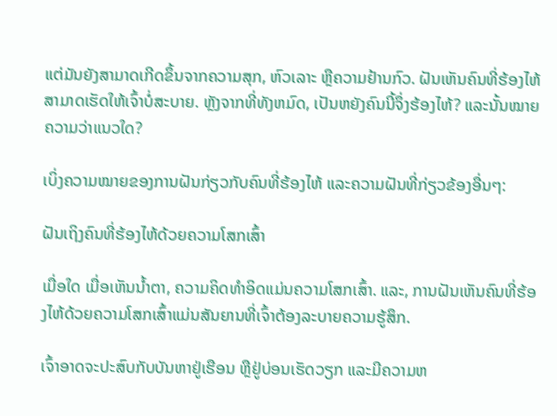ແຕ່ມັນຍັງສາມາດເກີດຂຶ້ນຈາກຄວາມສຸກ, ຫົວເລາະ ຫຼືຄວາມຢ້ານກົວ. ຝັນເຫັນຄົນທີ່ຮ້ອງໄຫ້ສາມາດເຮັດໃຫ້ເຈົ້າບໍ່ສະບາຍ. ຫຼັງຈາກທີ່ທັງຫມົດ, ເປັນຫຍັງຄົນນີ້ຈຶ່ງຮ້ອງໄຫ້? ແລະນັ້ນໝາຍຄວາມວ່າແນວໃດ?

ເບິ່ງຄວາມໝາຍຂອງການຝັນກ່ຽວກັບຄົນທີ່ຮ້ອງໄຫ້ ແລະຄວາມຝັນທີ່ກ່ຽວຂ້ອງອື່ນໆ:

ຝັນເຖິງຄົນທີ່ຮ້ອງໄຫ້ດ້ວຍຄວາມໂສກເສົ້າ

ເມື່ອໃດ ເມື່ອເຫັນນໍ້າຕາ, ຄວາມຄິດທໍາອິດແມ່ນຄວາມໂສກເສົ້າ. ແລະ, ການຝັນເຫັນຄົນທີ່ຮ້ອງໄຫ້ດ້ວຍຄວາມໂສກເສົ້າແມ່ນສັນຍານທີ່ເຈົ້າຕ້ອງລະບາຍຄວາມຮູ້ສຶກ.

ເຈົ້າອາດຈະປະສົບກັບບັນຫາຢູ່ເຮືອນ ຫຼືຢູ່ບ່ອນເຮັດວຽກ ແລະມີຄວາມຫ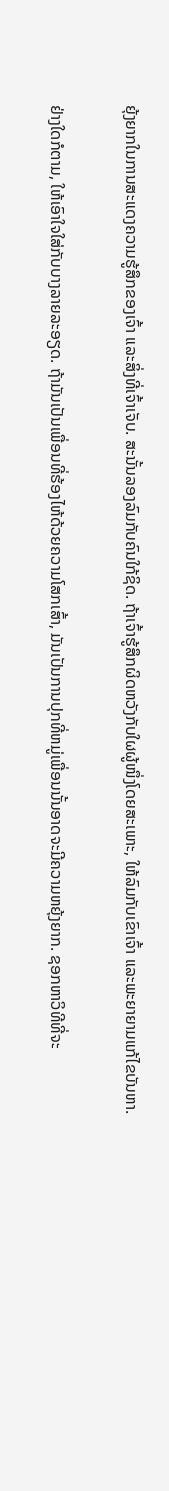ຍຸ້ງຍາກໃນການສະແດງຄວາມຮູ້ສຶກຂອງເຈົ້າ ແລະສິ່ງທີ່ເຈົ້າເຈັບ. ສະນັ້ນລອງລົມກັບຄົນໃກ້ຊິດ. ຖ້າເຈົ້າຮູ້ສຶກຜິດຫວັງກັບໃຜຜູ້ໜຶ່ງໂດຍສະເພາະ, ໃຫ້ລົມກັບເຂົາເຈົ້າ ແລະພະຍາຍາມແກ້ໄຂບັນຫາ.

ຢ່າງໃດກໍຕາມ, ໃຫ້ເອົາໃຈໃສ່ກັບບາງລາຍລະອຽດ. ຖ້າມັນເປັນເພື່ອນທີ່ຮ້ອງໄຫ້ດ້ວຍຄວາມໂສກເສົ້າ, ມັນເປັນການປຸກທີ່ຫມູ່ເພື່ອນນັ້ນອາດຈະມີຄວາມຫຍຸ້ງຍາກ. ຊອກຫາວິທີທີ່ຈະ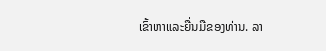ເຂົ້າຫາແລະຍື່ນມືຂອງທ່ານ. ລາ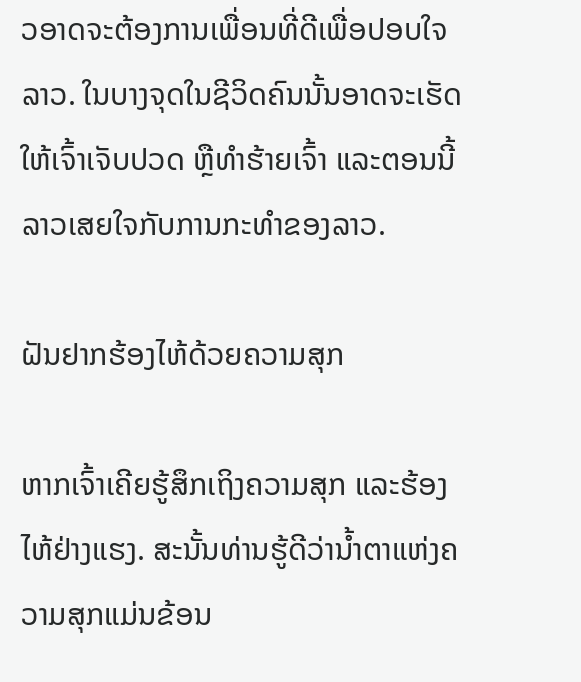ວອາດຈະຕ້ອງການເພື່ອນທີ່ດີເພື່ອປອບໃຈລາວ. ໃນບາງຈຸດໃນຊີວິດຄົນນັ້ນອາດຈະເຮັດໃຫ້ເຈົ້າເຈັບປວດ ຫຼືທໍາຮ້າຍເຈົ້າ ແລະຕອນນີ້ລາວເສຍໃຈກັບການກະທໍາຂອງລາວ.

ຝັນຢາກຮ້ອງໄຫ້ດ້ວຍຄວາມສຸກ

ຫາກເຈົ້າເຄີຍຮູ້ສຶກເຖິງຄວາມສຸກ ແລະຮ້ອງໄຫ້ຢ່າງແຮງ. ສະນັ້ນທ່ານຮູ້ດີວ່ານໍ້າຕາແຫ່ງຄວາມສຸກແມ່ນຂ້ອນ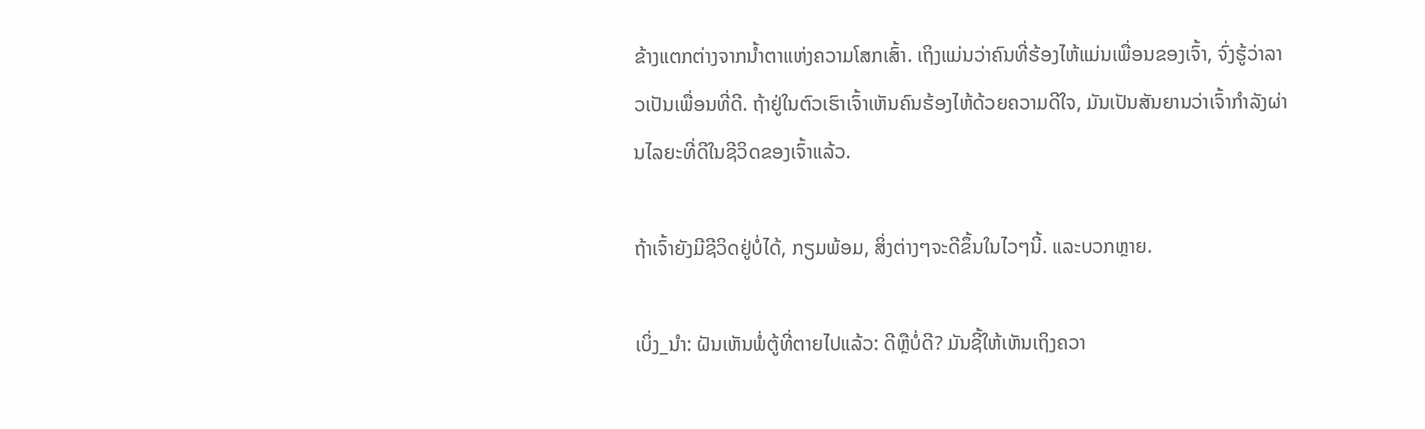ຂ້າງແຕກຕ່າງຈາກນໍ້າຕາແຫ່ງຄວາມໂສກເສົ້າ. ເຖິງແມ່ນວ່າຄົນທີ່ຮ້ອງໄຫ້ແມ່ນເພື່ອນຂອງເຈົ້າ, ຈົ່ງຮູ້ວ່າລາວເປັນເພື່ອນທີ່ດີ. ຖ້າຢູ່ໃນຕົວເຮົາເຈົ້າເຫັນຄົນຮ້ອງໄຫ້ດ້ວຍຄວາມດີໃຈ, ມັນເປັນສັນຍານວ່າເຈົ້າກໍາລັງຜ່ານໄລຍະທີ່ດີໃນຊີວິດຂອງເຈົ້າແລ້ວ.

ຖ້າເຈົ້າຍັງມີຊີວິດຢູ່ບໍ່ໄດ້, ກຽມພ້ອມ, ສິ່ງຕ່າງໆຈະດີຂຶ້ນໃນໄວໆນີ້. ແລະບວກຫຼາຍ.

ເບິ່ງ_ນຳ: ຝັນເຫັນພໍ່ຕູ້ທີ່ຕາຍໄປແລ້ວ: ດີຫຼືບໍ່ດີ? ມັນຊີ້ໃຫ້ເຫັນເຖິງຄວາ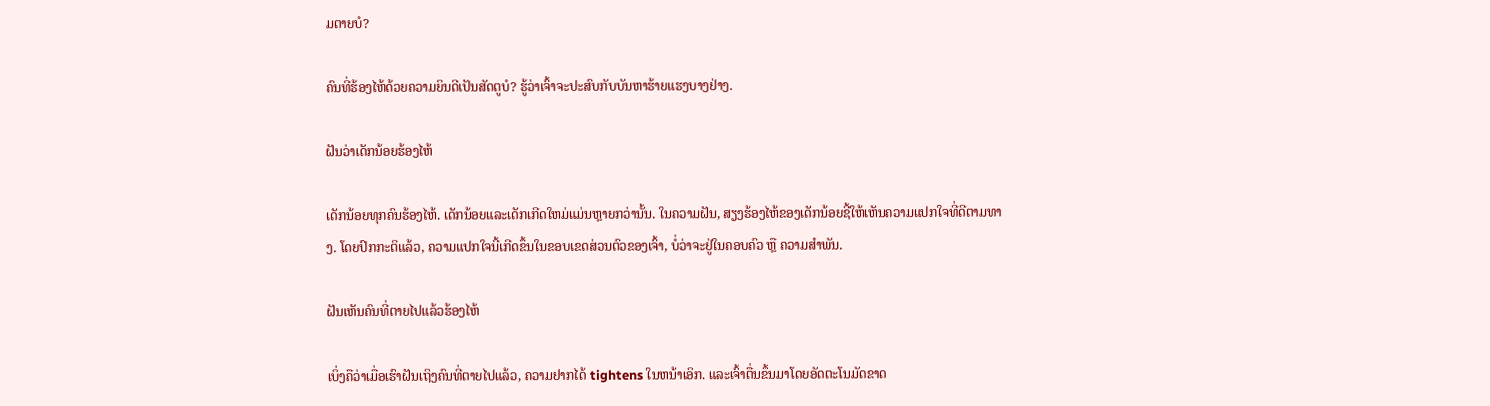ມຕາຍບໍ?

ຄົນທີ່ຮ້ອງໄຫ້ດ້ວຍຄວາມຍິນດີເປັນສັດຕູບໍ? ຮູ້ວ່າເຈົ້າຈະປະສົບກັບບັນຫາຮ້າຍແຮງບາງຢ່າງ.

ຝັນວ່າເດັກນ້ອຍຮ້ອງໄຫ້

ເດັກນ້ອຍທຸກຄົນຮ້ອງໄຫ້. ເດັກນ້ອຍແລະເດັກເກີດໃຫມ່ແມ່ນຫຼາຍກວ່ານັ້ນ. ໃນຄວາມຝັນ, ສຽງຮ້ອງໄຫ້ຂອງເດັກນ້ອຍຊີ້ໃຫ້ເຫັນຄວາມແປກໃຈທີ່ດີຕາມທາງ. ໂດຍປົກກະຕິແລ້ວ, ຄວາມແປກໃຈນີ້ເກີດຂຶ້ນໃນຂອບເຂດສ່ວນຕົວຂອງເຈົ້າ, ບໍ່ວ່າຈະຢູ່ໃນຄອບຄົວ ຫຼື ຄວາມສຳພັນ.

ຝັນເຫັນຄົນທີ່ຕາຍໄປແລ້ວຮ້ອງໄຫ້

ເບິ່ງຄືວ່າເມື່ອເຮົາຝັນເຖິງຄົນທີ່ຕາຍໄປແລ້ວ, ຄວາມຢາກໄດ້ tightens ໃນຫນ້າເອິກ. ແລະເຈົ້າຕື່ນຂຶ້ນມາໂດຍອັດຕະໂນມັດຂາດ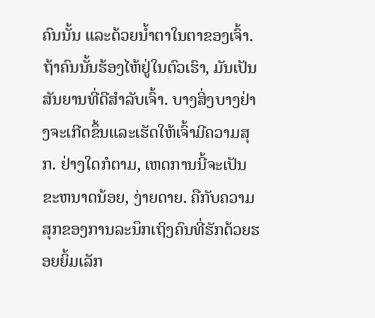ຄົນນັ້ນ ແລະດ້ວຍນໍ້າຕາໃນຕາຂອງເຈົ້າ. ຖ້າຄົນນັ້ນຮ້ອງໄຫ້ຢູ່ໃນຕົວເຮົາ, ມັນເປັນສັນຍານທີ່ດີສຳລັບເຈົ້າ. ບາງສິ່ງບາງຢ່າງຈະເກີດຂຶ້ນແລະເຮັດໃຫ້ເຈົ້າມີຄວາມສຸກ. ຢ່າງໃດກໍຕາມ, ເຫດການນີ້ຈະເປັນຂະຫນາດນ້ອຍ, ງ່າຍດາຍ. ຄືກັບຄວາມສຸກຂອງການລະນຶກເຖິງຄົນທີ່ຮັກດ້ວຍຮອຍຍິ້ມເລັກ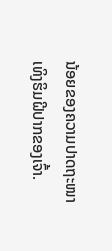ນ້ອຍຂອງຄວາມປາດຖະໜາເທິງຮິມຝີປາກຂອງເຈົ້າ.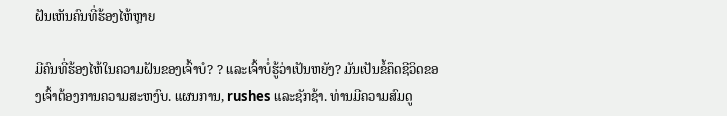ຝັນເຫັນຄົນທີ່ຮ້ອງໄຫ້ຫຼາຍ

ມີຄົນທີ່ຮ້ອງໄຫ້ໃນຄວາມຝັນຂອງເຈົ້າບໍ? ? ແລະເຈົ້າບໍ່ຮູ້ວ່າເປັນຫຍັງ? ມັນເປັນຂໍ້ຄຶດຊີວິດຂອງເຈົ້າຕ້ອງການຄວາມສະຫງົບ. ແຜນການ, rushes ແລະຊັກຊ້າ. ທ່ານມີຄວາມສົມດູ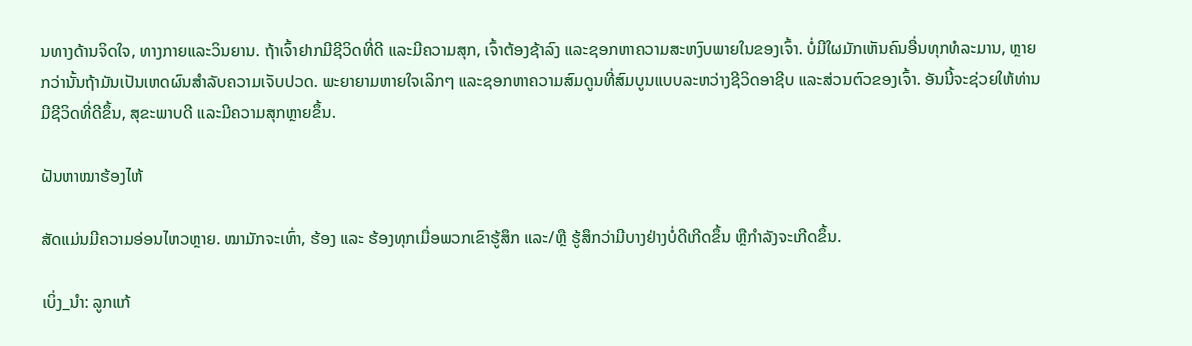ນທາງດ້ານຈິດໃຈ, ທາງກາຍແລະວິນຍານ. ຖ້າເຈົ້າຢາກມີຊີວິດທີ່ດີ ແລະມີຄວາມສຸກ, ເຈົ້າຕ້ອງຊ້າລົງ ແລະຊອກຫາຄວາມສະຫງົບພາຍໃນຂອງເຈົ້າ. ບໍ່ມີໃຜມັກເຫັນຄົນອື່ນທຸກທໍລະມານ, ຫຼາຍກວ່ານັ້ນຖ້າມັນເປັນເຫດຜົນສໍາລັບຄວາມເຈັບປວດ. ພະຍາຍາມຫາຍໃຈເລິກໆ ແລະຊອກຫາຄວາມສົມດູນທີ່ສົມບູນແບບລະຫວ່າງຊີວິດອາຊີບ ແລະສ່ວນຕົວຂອງເຈົ້າ. ອັນນີ້ຈະຊ່ວຍໃຫ້ທ່ານມີຊີວິດທີ່ດີຂຶ້ນ, ສຸຂະພາບດີ ແລະມີຄວາມສຸກຫຼາຍຂຶ້ນ.

ຝັນຫາໝາຮ້ອງໄຫ້

ສັດແມ່ນມີຄວາມອ່ອນໄຫວຫຼາຍ. ໝາມັກຈະເຫົ່າ, ຮ້ອງ ແລະ ຮ້ອງທຸກເມື່ອພວກເຂົາຮູ້ສຶກ ແລະ/ຫຼື ຮູ້ສຶກວ່າມີບາງຢ່າງບໍ່ດີເກີດຂຶ້ນ ຫຼືກຳລັງຈະເກີດຂຶ້ນ.

ເບິ່ງ_ນຳ: ລູກແກ້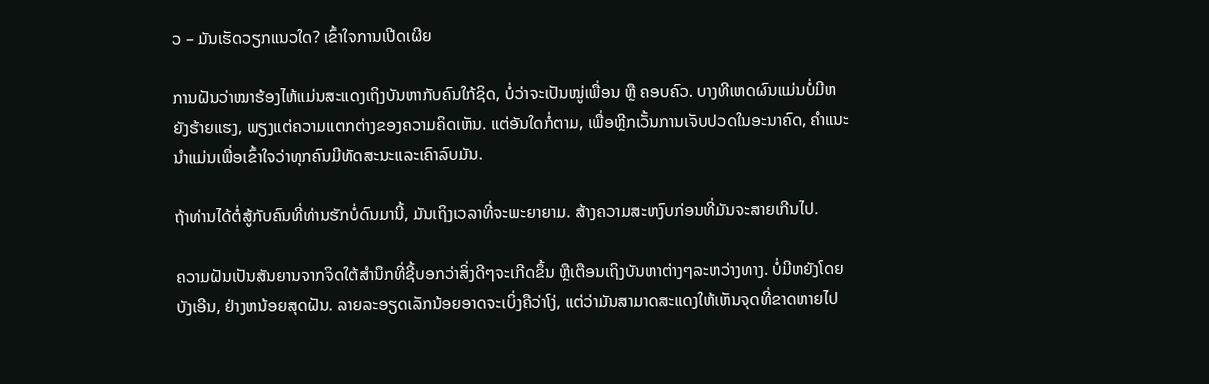ວ – ມັນເຮັດວຽກແນວໃດ? ເຂົ້າໃຈການເປີດເຜີຍ

ການຝັນວ່າໝາຮ້ອງໄຫ້ແມ່ນສະແດງເຖິງບັນຫາກັບຄົນໃກ້ຊິດ, ບໍ່ວ່າຈະເປັນໝູ່ເພື່ອນ ຫຼື ຄອບຄົວ. ບາງທີເຫດຜົນແມ່ນບໍ່ມີຫຍັງຮ້າຍແຮງ, ພຽງແຕ່ຄວາມແຕກຕ່າງຂອງຄວາມຄິດເຫັນ. ແຕ່ອັນໃດກໍ່ຕາມ, ເພື່ອຫຼີກເວັ້ນການເຈັບປວດໃນອະນາຄົດ, ຄໍາແນະນໍາແມ່ນເພື່ອເຂົ້າໃຈວ່າທຸກຄົນມີທັດສະນະແລະເຄົາລົບມັນ.

ຖ້າທ່ານໄດ້ຕໍ່ສູ້ກັບຄົນທີ່ທ່ານຮັກບໍ່ດົນມານີ້, ມັນເຖິງເວລາທີ່ຈະພະຍາຍາມ. ສ້າງຄວາມສະຫງົບກ່ອນທີ່ມັນຈະສາຍເກີນໄປ.

ຄວາມຝັນເປັນສັນຍານຈາກຈິດໃຕ້ສຳນຶກທີ່ຊີ້ບອກວ່າສິ່ງດີໆຈະເກີດຂຶ້ນ ຫຼືເຕືອນເຖິງບັນຫາຕ່າງໆລະຫວ່າງທາງ. ບໍ່ມີຫຍັງໂດຍບັງເອີນ, ຢ່າງຫນ້ອຍສຸດຝັນ. ລາຍລະອຽດເລັກນ້ອຍອາດຈະເບິ່ງຄືວ່າໂງ່, ແຕ່ວ່າມັນສາມາດສະແດງໃຫ້ເຫັນຈຸດທີ່ຂາດຫາຍໄປ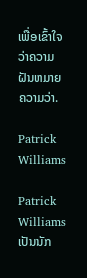ເພື່ອເຂົ້າໃຈວ່າຄວາມຝັນຫມາຍຄວາມວ່າ.

Patrick Williams

Patrick Williams ເປັນນັກ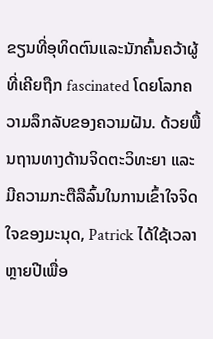ຂຽນທີ່ອຸທິດຕົນແລະນັກຄົ້ນຄວ້າຜູ້ທີ່ເຄີຍຖືກ fascinated ໂດຍໂລກຄວາມລຶກລັບຂອງຄວາມຝັນ. ດ້ວຍພື້ນຖານທາງດ້ານຈິດຕະວິທະຍາ ແລະ ມີຄວາມກະຕືລືລົ້ນໃນການເຂົ້າໃຈຈິດໃຈຂອງມະນຸດ, Patrick ໄດ້ໃຊ້ເວລາຫຼາຍປີເພື່ອ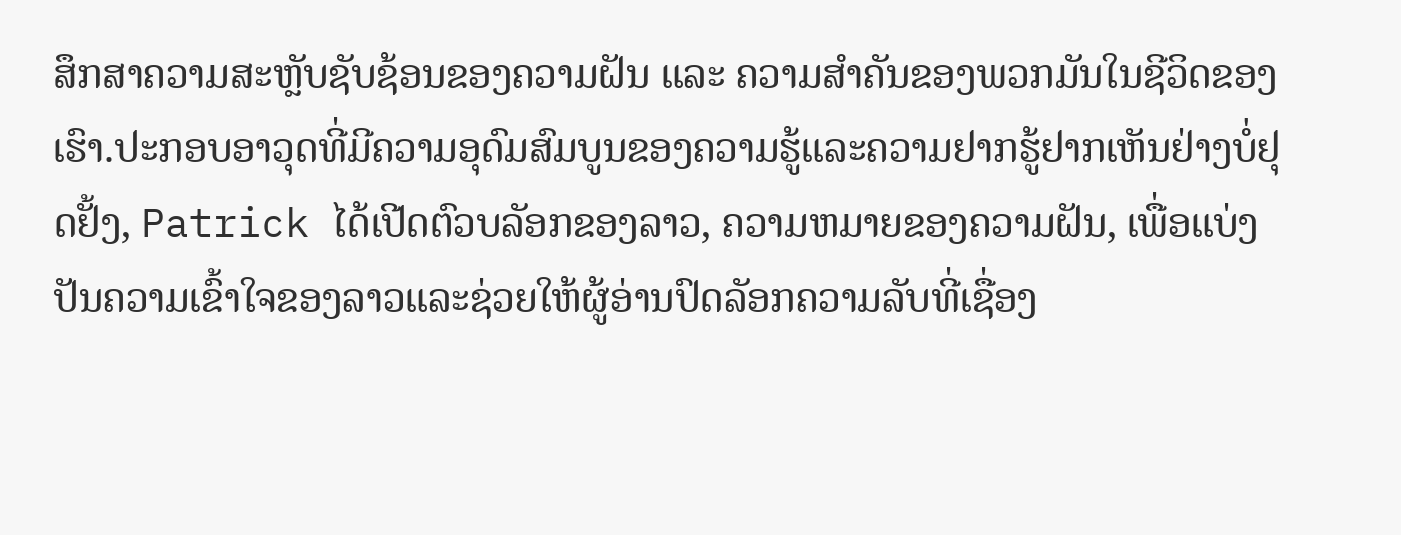ສຶກສາຄວາມສະຫຼັບຊັບຊ້ອນຂອງຄວາມຝັນ ແລະ ຄວາມສຳຄັນຂອງພວກມັນໃນຊີວິດຂອງເຮົາ.ປະກອບອາວຸດທີ່ມີຄວາມອຸດົມສົມບູນຂອງຄວາມຮູ້ແລະຄວາມຢາກຮູ້ຢາກເຫັນຢ່າງບໍ່ຢຸດຢັ້ງ, Patrick ໄດ້ເປີດຕົວບລັອກຂອງລາວ, ຄວາມຫມາຍຂອງຄວາມຝັນ, ເພື່ອແບ່ງປັນຄວາມເຂົ້າໃຈຂອງລາວແລະຊ່ວຍໃຫ້ຜູ້ອ່ານປົດລັອກຄວາມລັບທີ່ເຊື່ອງ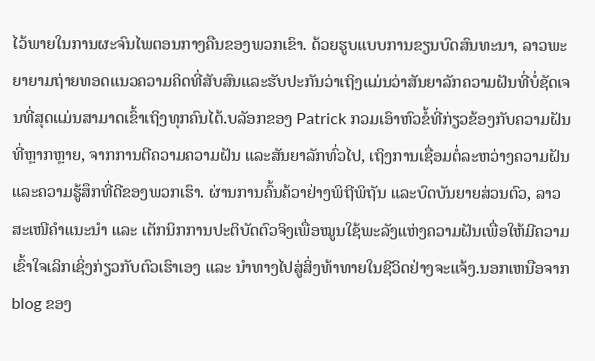ໄວ້ພາຍໃນການຜະຈົນໄພຕອນກາງຄືນຂອງພວກເຂົາ. ດ້ວຍຮູບແບບການຂຽນບົດສົນທະນາ, ລາວພະຍາຍາມຖ່າຍທອດແນວຄວາມຄິດທີ່ສັບສົນແລະຮັບປະກັນວ່າເຖິງແມ່ນວ່າສັນຍາລັກຄວາມຝັນທີ່ບໍ່ຊັດເຈນທີ່ສຸດແມ່ນສາມາດເຂົ້າເຖິງທຸກຄົນໄດ້.ບລັອກຂອງ Patrick ກວມເອົາຫົວຂໍ້ທີ່ກ່ຽວຂ້ອງກັບຄວາມຝັນທີ່ຫຼາກຫຼາຍ, ຈາກການຕີຄວາມຄວາມຝັນ ແລະສັນຍາລັກທົ່ວໄປ, ເຖິງການເຊື່ອມຕໍ່ລະຫວ່າງຄວາມຝັນ ແລະຄວາມຮູ້ສຶກທີ່ດີຂອງພວກເຮົາ. ຜ່ານການຄົ້ນຄ້ວາຢ່າງພິຖີພິຖັນ ແລະບົດບັນຍາຍສ່ວນຕົວ, ລາວສະເໜີຄຳແນະນຳ ແລະ ເຕັກນິກການປະຕິບັດຕົວຈິງເພື່ອໝູນໃຊ້ພະລັງແຫ່ງຄວາມຝັນເພື່ອໃຫ້ມີຄວາມເຂົ້າໃຈເລິກເຊິ່ງກ່ຽວກັບຕົວເຮົາເອງ ແລະ ນຳທາງໄປສູ່ສິ່ງທ້າທາຍໃນຊີວິດຢ່າງຈະແຈ້ງ.ນອກເຫນືອຈາກ blog ຂອງ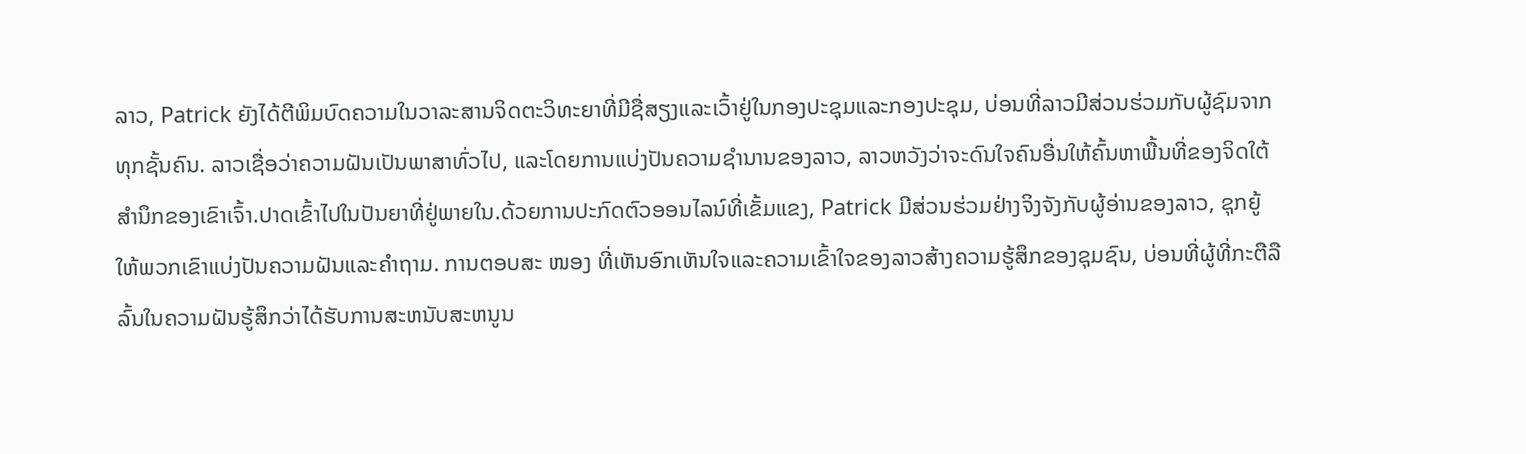ລາວ, Patrick ຍັງໄດ້ຕີພິມບົດຄວາມໃນວາລະສານຈິດຕະວິທະຍາທີ່ມີຊື່ສຽງແລະເວົ້າຢູ່ໃນກອງປະຊຸມແລະກອງປະຊຸມ, ບ່ອນທີ່ລາວມີສ່ວນຮ່ວມກັບຜູ້ຊົມຈາກທຸກຊັ້ນຄົນ. ລາວເຊື່ອວ່າຄວາມຝັນເປັນພາສາທົ່ວໄປ, ແລະໂດຍການແບ່ງປັນຄວາມຊໍານານຂອງລາວ, ລາວຫວັງວ່າຈະດົນໃຈຄົນອື່ນໃຫ້ຄົ້ນຫາພື້ນທີ່ຂອງຈິດໃຕ້ສໍານຶກຂອງເຂົາເຈົ້າ.ປາດເຂົ້າໄປໃນປັນຍາທີ່ຢູ່ພາຍໃນ.ດ້ວຍການປະກົດຕົວອອນໄລນ໌ທີ່ເຂັ້ມແຂງ, Patrick ມີສ່ວນຮ່ວມຢ່າງຈິງຈັງກັບຜູ້ອ່ານຂອງລາວ, ຊຸກຍູ້ໃຫ້ພວກເຂົາແບ່ງປັນຄວາມຝັນແລະຄໍາຖາມ. ການຕອບສະ ໜອງ ທີ່ເຫັນອົກເຫັນໃຈແລະຄວາມເຂົ້າໃຈຂອງລາວສ້າງຄວາມຮູ້ສຶກຂອງຊຸມຊົນ, ບ່ອນທີ່ຜູ້ທີ່ກະຕືລືລົ້ນໃນຄວາມຝັນຮູ້ສຶກວ່າໄດ້ຮັບການສະຫນັບສະຫນູນ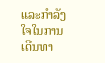ແລະກໍາລັງໃຈໃນການເດີນທາ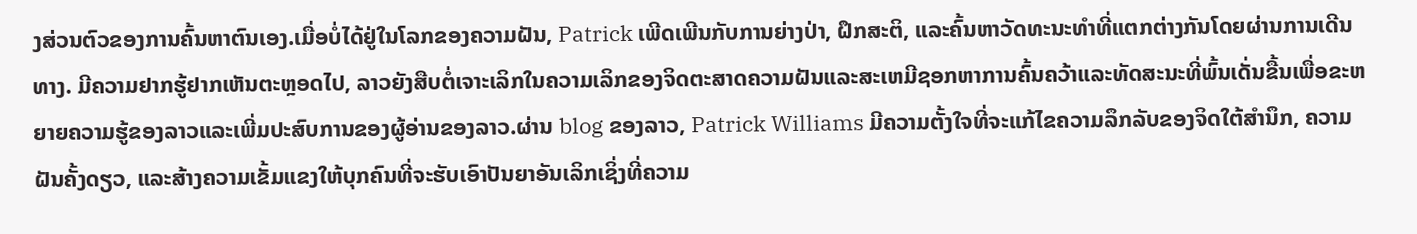ງສ່ວນຕົວຂອງການຄົ້ນຫາຕົນເອງ.ເມື່ອບໍ່ໄດ້ຢູ່ໃນໂລກຂອງຄວາມຝັນ, Patrick ເພີດເພີນກັບການຍ່າງປ່າ, ຝຶກສະຕິ, ແລະຄົ້ນຫາວັດທະນະທໍາທີ່ແຕກຕ່າງກັນໂດຍຜ່ານການເດີນທາງ. ມີຄວາມຢາກຮູ້ຢາກເຫັນຕະຫຼອດໄປ, ລາວຍັງສືບຕໍ່ເຈາະເລິກໃນຄວາມເລິກຂອງຈິດຕະສາດຄວາມຝັນແລະສະເຫມີຊອກຫາການຄົ້ນຄວ້າແລະທັດສະນະທີ່ພົ້ນເດັ່ນຂື້ນເພື່ອຂະຫຍາຍຄວາມຮູ້ຂອງລາວແລະເພີ່ມປະສົບການຂອງຜູ້ອ່ານຂອງລາວ.ຜ່ານ blog ຂອງລາວ, Patrick Williams ມີຄວາມຕັ້ງໃຈທີ່ຈະແກ້ໄຂຄວາມລຶກລັບຂອງຈິດໃຕ້ສໍານຶກ, ຄວາມຝັນຄັ້ງດຽວ, ແລະສ້າງຄວາມເຂັ້ມແຂງໃຫ້ບຸກຄົນທີ່ຈະຮັບເອົາປັນຍາອັນເລິກເຊິ່ງທີ່ຄວາມ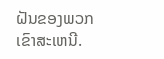ຝັນຂອງພວກເຂົາສະເຫນີ.